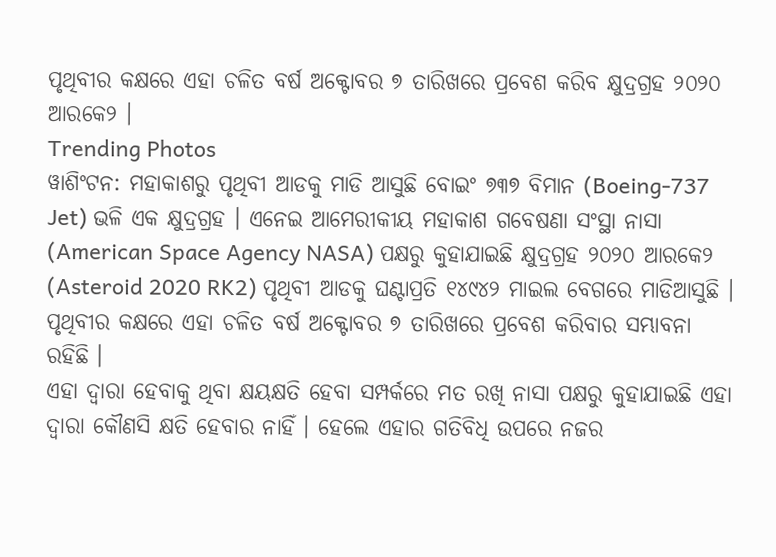ପୃଥିବୀର କକ୍ଷରେ ଏହା ଚଳିତ ବର୍ଷ ଅକ୍ଟୋବର ୭ ତାରିଖରେ ପ୍ରବେଶ କରିବ କ୍ଷୁଦ୍ରଗ୍ରହ ୨୦୨୦ ଆରକେ୨ ।
Trending Photos
ୱାଶିଂଟନ: ମହାକାଶରୁ ପୃଥିବୀ ଆଡକୁ ମାଡି ଆସୁଛି ବୋଇଂ ୭୩୭ ବିମାନ (Boeing-737 Jet) ଭଳି ଏକ କ୍ଷୁଦ୍ରଗ୍ରହ । ଏନେଇ ଆମେରୀକୀୟ ମହାକାଶ ଗବେଷଣା ସଂସ୍ଥା ନାସା (American Space Agency NASA) ପକ୍ଷରୁ କୁହାଯାଇଛି କ୍ଷୁଦ୍ରଗ୍ରହ ୨୦୨୦ ଆରକେ୨ (Asteroid 2020 RK2) ପୃଥିବୀ ଆଡକୁ ଘଣ୍ଟାପ୍ରତି ୧୪୯୪୨ ମାଇଲ ବେଗରେ ମାଡିଆସୁଛି । ପୃଥିବୀର କକ୍ଷରେ ଏହା ଚଳିତ ବର୍ଷ ଅକ୍ଟୋବର ୭ ତାରିଖରେ ପ୍ରବେଶ କରିବାର ସମ୍ଭାବନା ରହିଛି ।
ଏହା ଦ୍ୱାରା ହେବାକୁ ଥିବା କ୍ଷୟକ୍ଷତି ହେବା ସମ୍ପର୍କରେ ମତ ରଖି ନାସା ପକ୍ଷରୁ କୁହାଯାଇଛି ଏହା ଦ୍ୱାରା କୌଣସି କ୍ଷତି ହେବାର ନାହିଁ । ହେଲେ ଏହାର ଗତିବିଧି ଉପରେ ନଜର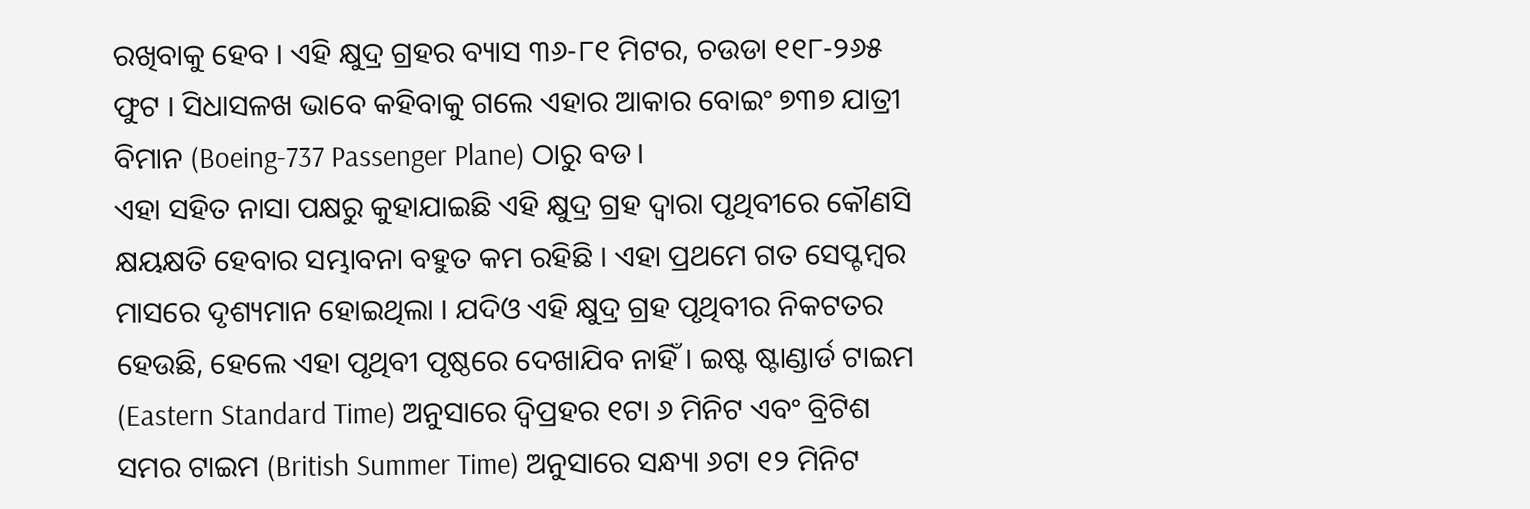ରଖିବାକୁ ହେବ । ଏହି କ୍ଷୁଦ୍ର ଗ୍ରହର ବ୍ୟାସ ୩୬-୮୧ ମିଟର, ଚଉଡା ୧୧୮-୨୬୫ ଫୁଟ । ସିଧାସଳଖ ଭାବେ କହିବାକୁ ଗଲେ ଏହାର ଆକାର ବୋଇଂ ୭୩୭ ଯାତ୍ରୀ ବିମାନ (Boeing-737 Passenger Plane) ଠାରୁ ବଡ।
ଏହା ସହିତ ନାସା ପକ୍ଷରୁ କୁହାଯାଇଛି ଏହି କ୍ଷୁଦ୍ର ଗ୍ରହ ଦ୍ୱାରା ପୃଥିବୀରେ କୌଣସି କ୍ଷୟକ୍ଷତି ହେବାର ସମ୍ଭାବନା ବହୁତ କମ ରହିଛି । ଏହା ପ୍ରଥମେ ଗତ ସେପ୍ଟମ୍ବର ମାସରେ ଦୃଶ୍ୟମାନ ହୋଇଥିଲା । ଯଦିଓ ଏହି କ୍ଷୁଦ୍ର ଗ୍ରହ ପୃଥିବୀର ନିକଟତର ହେଉଛି, ହେଲେ ଏହା ପୃଥିବୀ ପୃଷ୍ଠରେ ଦେଖାଯିବ ନାହିଁ । ଇଷ୍ଟ ଷ୍ଟାଣ୍ଡାର୍ଡ ଟାଇମ (Eastern Standard Time) ଅନୁସାରେ ଦ୍ୱିପ୍ରହର ୧ଟା ୬ ମିନିଟ ଏବଂ ବ୍ରିଟିଶ ସମର ଟାଇମ (British Summer Time) ଅନୁସାରେ ସନ୍ଧ୍ୟା ୬ଟା ୧୨ ମିନିଟ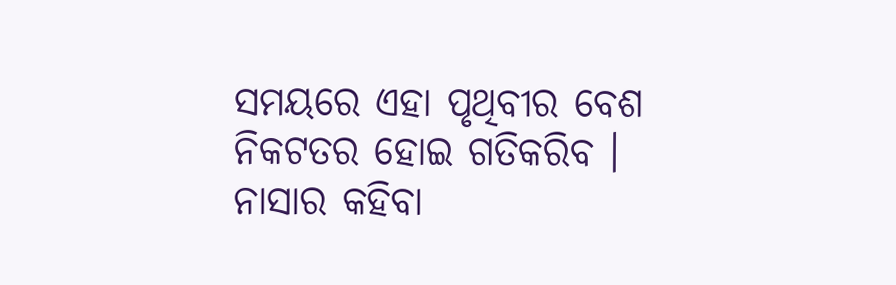ସମୟରେ ଏହା ପୃଥିବୀର ବେଶ ନିକଟତର ହୋଇ ଗତିକରିବ ।
ନାସାର କହିବା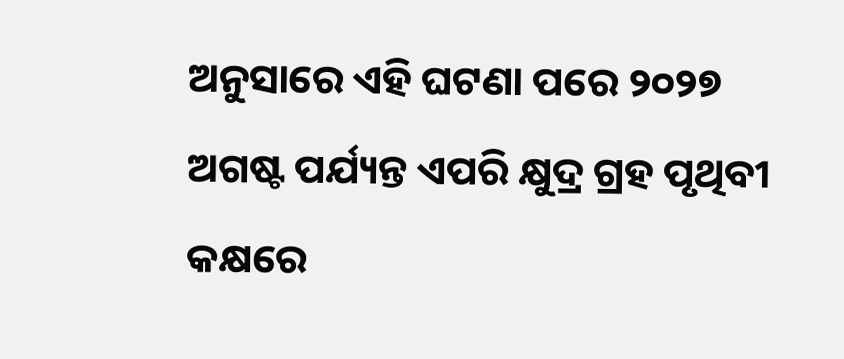ଅନୁସାରେ ଏହି ଘଟଣା ପରେ ୨୦୨୭ ଅଗଷ୍ଟ ପର୍ଯ୍ୟନ୍ତ ଏପରି କ୍ଷୁଦ୍ର ଗ୍ରହ ପୃଥିବୀ କକ୍ଷରେ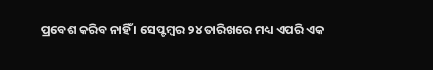ପ୍ରବେଶ କରିବ ନାହିଁ । ସେପ୍ଟମ୍ବର ୨୪ ତାରିଖରେ ମଧ୍ୟ ଏପରି ଏକ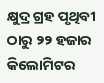କ୍ଷୁଦ୍ର ଗ୍ରହ ପୃଥିବୀ ଠାରୁ ୨୨ ହଜାର କିଲୋମିଟର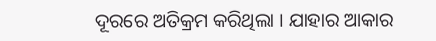ଦୂରରେ ଅତିକ୍ରମ କରିଥିଲା । ଯାହାର ଆକାର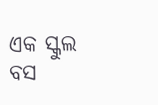ଏକ ସ୍କୁଲ ବସ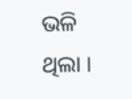ଭଳି ଥିଲା ।